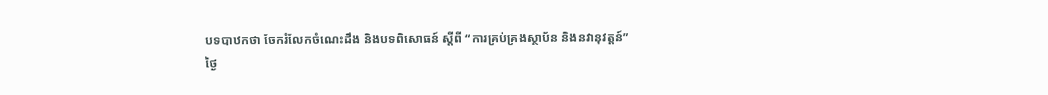បទបាឋកថា ចែករំលែកចំណេះដឹង និងបទពិសោធន៍ ស្តីពី “ការគ្រប់គ្រងស្ថាប័ន និងនវានុវត្តន៍”
ថ្ងៃ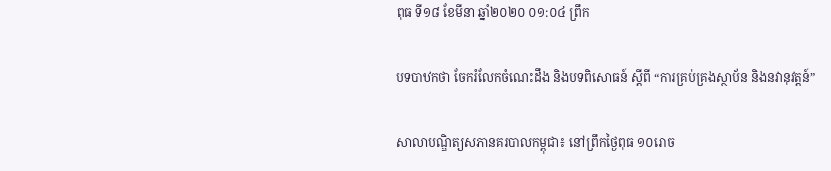ពុធ ទី១៨ ខែមីនា ឆ្នាំ២០២០ ០១:០៤ ព្រឹក

បទបាឋកថា ចែករំលែកចំណេះដឹង និងបទពិសោធន៍ ស្តីពី “ការគ្រប់គ្រងស្ថាប័ន និងនវានុវត្តន៍”

សាលាបណ្ឌិត្យសភានគរបាលកម្ពុជា៖ នៅព្រឹកថ្ងៃពុធ ១០រោច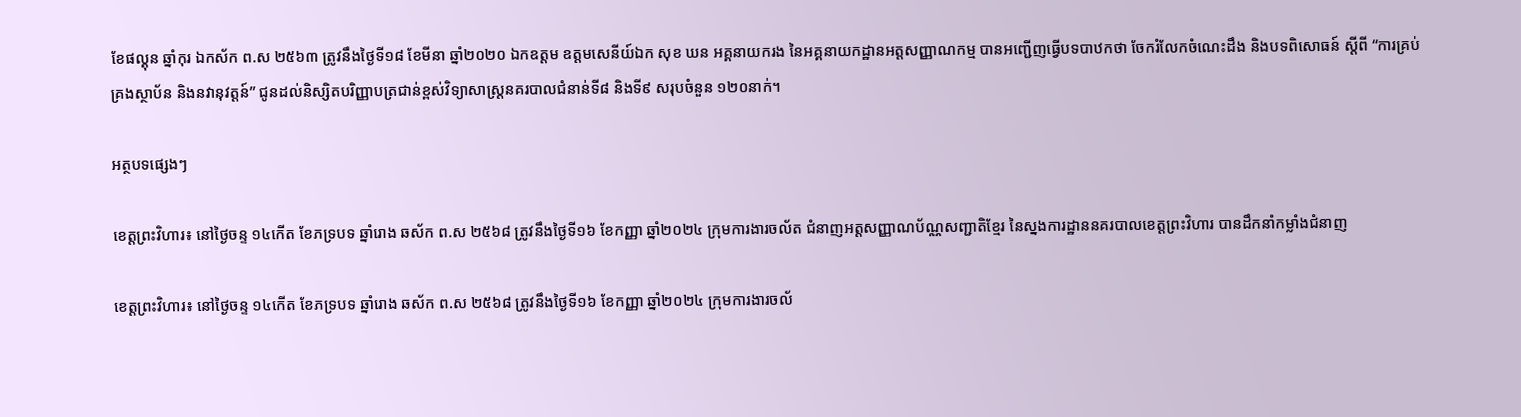ខែផល្គុន ឆ្នាំកុរ ឯកស័ក ព.ស ២៥៦៣ ត្រូវនឹងថ្ងៃទី១៨ ខែមីនា ឆ្នាំ២០២០ ឯកឧត្តម ឧត្តមសេនីយ៍ឯក សុខ ឃន អគ្គនាយករង នៃអគ្គនាយកដ្ឋានអត្តសញ្ញាណកម្ម បានអញ្ជើញធ្វើបទបាឋកថា ចែករំលែកចំណេះដឹង និងបទពិសោធន៍ ស្តីពី “ការគ្រប់គ្រងស្ថាប័ន និងនវានុវត្តន៍” ជូនដល់និស្សិតបរិញ្ញាបត្រជាន់ខ្ពស់វិទ្យាសាស្ត្រនគរបាលជំនាន់ទី៨ និងទី៩ សរុបចំនួន ១២០នាក់។

អត្ថបទផ្សេងៗ

ខេត្តព្រះវិហារ៖ នៅថ្ងៃចន្ទ ១៤កើត ខែភទ្របទ ឆ្នាំរោង ឆស័ក ព.ស ២៥៦៨ ត្រូវនឹងថ្ងៃទី១៦ ខែកញ្ញា ឆ្នាំ២០២៤ ក្រុមការងារចល័ត ជំនាញអត្តសញ្ញាណប័ណ្ណសញ្ជាតិខ្មែរ នៃស្នងការដ្ឋាននគរបាលខេត្តព្រះវិហារ បានដឹកនាំកម្លាំងជំនាញ

ខេត្តព្រះវិហារ៖ នៅថ្ងៃចន្ទ ១៤កើត ខែភទ្របទ ឆ្នាំរោង ឆស័ក ព.ស ២៥៦៨ ត្រូវនឹងថ្ងៃទី១៦ ខែកញ្ញា ឆ្នាំ២០២៤ ក្រុមការងារចល័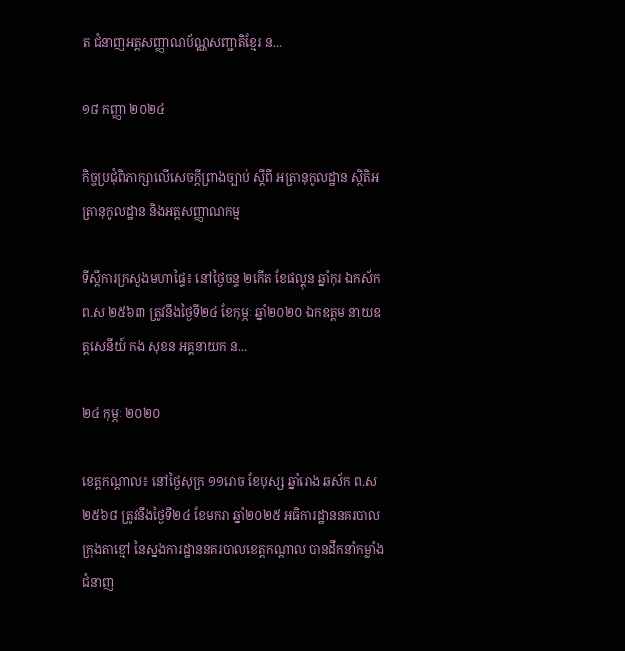ត ជំនាញអត្តសញ្ញាណប័ណ្ណសញ្ជាតិខ្មែរ ន...

១៨ កញ្ញា ២០២៤

កិច្ចប្រជុំពិភាក្សាលើសេចក្តីព្រាងច្បាប់ ស្តីពី អត្រានុកូលដ្ឋាន ស្ថិតិអត្រានុកូលដ្ឋាន និងអត្តសញ្ញាណកម្ម

ទីស្តីការក្រសួងមហាផ្ទៃ៖ នៅថ្ងៃចន្ទ ២កើត ខែផល្គុន ឆ្នាំកុរ ឯកស័ក ព.ស ២៥៦៣ ត្រូវនឹងថ្ងៃទី២៤ ខែកុម្ភៈ ឆ្នាំ២០២០ ឯកឧត្ដម នាយឧត្តសេនីយ៍ កង សុខន អគ្គនាយក ន...

២៤ កុម្ភៈ ២០២០

ខេត្តកណ្ដាល៖ នៅថ្ងៃសុក្រ ១១រោច ខែបុស្ស ឆ្នាំរោង ឆស័ក ព.ស ២៥៦៨ ត្រូវនឹងថ្ងៃទី២៤ ខែមករា ឆ្នាំ២០២៥ អធិការដ្ឋាននគរបាលក្រុងតាខ្មៅ នៃស្នងការដ្ឋាននគរបាលខេត្តកណ្ដាល បានដឹកនាំកម្លាំងជំនាញ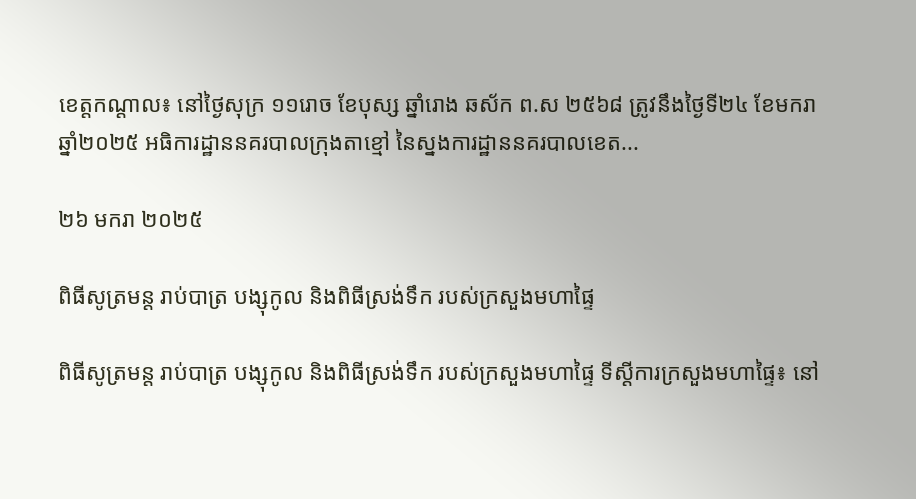ខេត្តកណ្ដាល៖ នៅថ្ងៃសុក្រ ១១រោច ខែបុស្ស ឆ្នាំរោង ឆស័ក ព.ស ២៥៦៨ ត្រូវនឹងថ្ងៃទី២៤ ខែមករា ឆ្នាំ២០២៥ អធិការដ្ឋាននគរបាលក្រុងតាខ្មៅ នៃស្នងការដ្ឋាននគរបាលខេត...

២៦ មករា ២០២៥

ពិធីសូត្រមន្ត រាប់បាត្រ បង្សុកូល និងពិធីស្រង់ទឹក របស់ក្រសួងមហាផ្ទៃ

ពិធីសូត្រមន្ត រាប់បាត្រ បង្សុកូល និងពិធីស្រង់ទឹក របស់ក្រសួងមហាផ្ទៃ ទីស្ដីការក្រសួងមហាផ្ទៃ៖ នៅ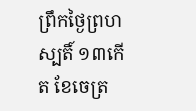ព្រឹកថ្ងៃព្រហស្បតិ៍ ១៣កើត ខែចេត្រ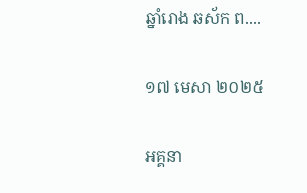ឆ្នាំរោង ឆស័ក ព....

១៧ មេសា ២០២៥

អគ្គនា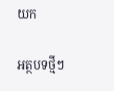យក

អត្ថបទថ្មីៗ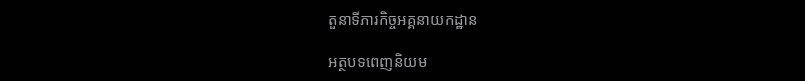តួនាទីភារកិច្ចអគ្គនាយកដ្ឋាន

អត្ថបទពេញនិយម